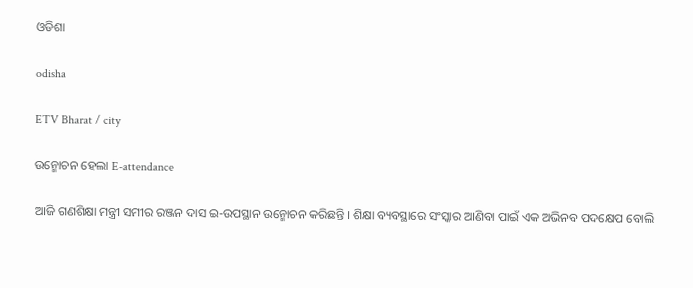ଓଡିଶା

odisha

ETV Bharat / city

ଉନ୍ମୋଚନ ହେଲା E-attendance

ଆଜି ଗଣଶିକ୍ଷା ମନ୍ତ୍ରୀ ସମୀର ରଞ୍ଜନ ଦାସ ଇ-ଉପସ୍ଥାନ ଉନ୍ମୋଚନ କରିଛନ୍ତି । ଶିକ୍ଷା ବ୍ୟବସ୍ଥାରେ ସଂସ୍କାର ଆଣିବା ପାଇଁ ଏକ ଅଭିନବ ପଦକ୍ଷେପ ବୋଲି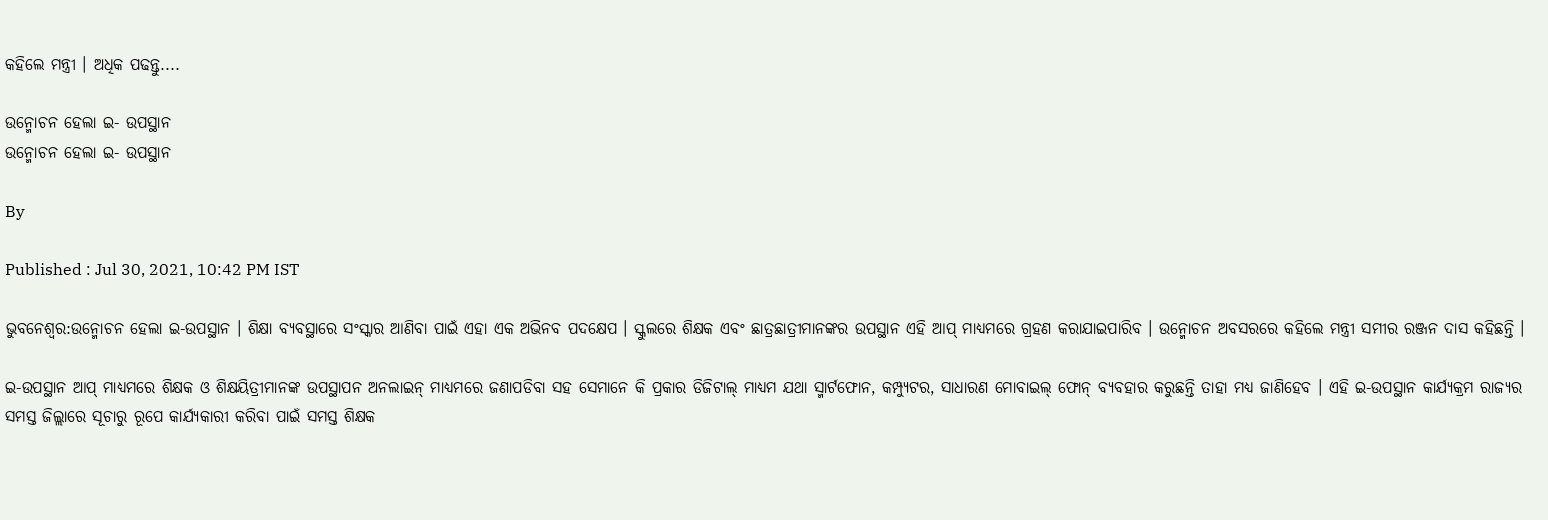କହିଲେ ମନ୍ତ୍ରୀ । ଅଧିକ ପଢନ୍ତୁ....

ଉନ୍ମୋଚନ ହେଲା ଇ- ଉପସ୍ଥାନ
ଉନ୍ମୋଚନ ହେଲା ଇ- ଉପସ୍ଥାନ

By

Published : Jul 30, 2021, 10:42 PM IST

ଭୁବନେଶ୍ବର:ଉନ୍ମୋଚନ ହେଲା ଇ-ଉପସ୍ଥାନ । ଶିକ୍ଷା ବ୍ୟବସ୍ଥାରେ ସଂସ୍କାର ଆଣିବା ପାଇଁ ଏହା ଏକ ଅଭିନବ ପଦକ୍ଷେପ । ସ୍କୁଲରେ ଶିକ୍ଷକ ଏବଂ ଛାତ୍ରଛାତ୍ରୀମାନଙ୍କର ଉପସ୍ଥାନ ଏହି ଆପ୍ ମାଧ୍ୟମରେ ଗ୍ରହଣ କରାଯାଇପାରିବ । ଉନ୍ମୋଚନ ଅବସରରେ କହିଲେ ମନ୍ତ୍ରୀ ସମୀର ରଞ୍ଜନ ଦାସ କହିଛନ୍ତି ।

ଇ-ଉପସ୍ଥାନ ଆପ୍ ମାଧ୍ୟମରେ ଶିକ୍ଷକ ଓ ଶିକ୍ଷୟିତ୍ରୀମାନଙ୍କ ଉପସ୍ଥାପନ ଅନଲାଇନ୍ ମାଧ୍ୟମରେ ଜଣାପଡିବା ସହ ସେମାନେ କି ପ୍ରକାର ଡିଜିଟାଲ୍ ମାଧ୍ୟମ ଯଥା ସ୍ମାର୍ଟଫୋନ, କମ୍ପ୍ୟୁଟର, ସାଧାରଣ ମୋବାଇଲ୍ ଫୋନ୍ ବ୍ୟବହାର କରୁଛନ୍ତି ତାହା ମଧ୍ୟ ଜାଣିହେବ । ଏହି ଇ-ଉପସ୍ଥାନ କାର୍ଯ୍ୟକ୍ରମ ରାଜ୍ୟର ସମସ୍ତ ଜିଲ୍ଲାରେ ସୂଚାରୁ ରୂପେ କାର୍ଯ୍ୟକାରୀ କରିବା ପାଇଁ ସମସ୍ତ ଶିକ୍ଷକ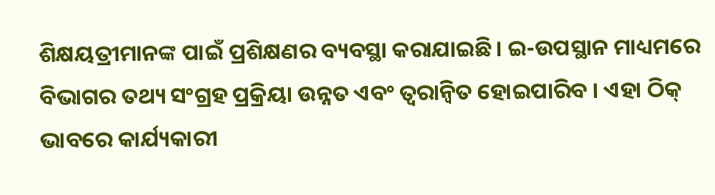ଶିକ୍ଷୟତ୍ରୀମାନଙ୍କ ପାଇଁ ପ୍ରଶିକ୍ଷଣର ବ୍ୟବସ୍ଥା କରାଯାଇଛି। ଇ-ଉପସ୍ଥାନ ମାଧ୍ୟମରେ ବିଭାଗର ତଥ୍ୟ ସଂଗ୍ରହ ପ୍ରକ୍ରିୟା ଉନ୍ନତ ଏବଂ ତ୍ଵରାନ୍ବିତ ହୋଇପାରିବ । ଏହା ଠିକ୍ ଭାବରେ କାର୍ଯ୍ୟକାରୀ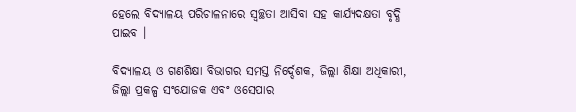ହେଲେ ବିଦ୍ୟାଳୟ ପରିଚାଳନାରେ ସ୍ୱଚ୍ଛତା ଆସିବା ସହ କାର୍ଯ୍ୟଦକ୍ଷତା ବୃଦ୍ଧି ପାଇବ ।

ବିଦ୍ୟାଳୟ ଓ ଗଣଶିକ୍ଷା ବିଭାଗର ସମସ୍ତ ନିର୍ଦ୍ଦେଶକ, ଜିଲ୍ଲା ଶିକ୍ଷା ଅଧିକାରୀ, ଜିଲ୍ଲା ପ୍ରକଳ୍ପ ସଂଯୋଜକ ଏବଂ ଓସେପାର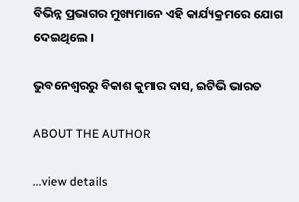ବିଭିନ୍ନ ପ୍ରଭାଗର ମୁଖ୍ୟମାନେ ଏହି କାର୍ଯ୍ୟକ୍ରମରେ ଯୋଗ ଦେଇଥିଲେ ।

ଭୁବନେଶ୍ବରରୁ ବିକାଶ କୁମାର ଦାସ, ଇଟିଭି ଭାରତ

ABOUT THE AUTHOR

...view details